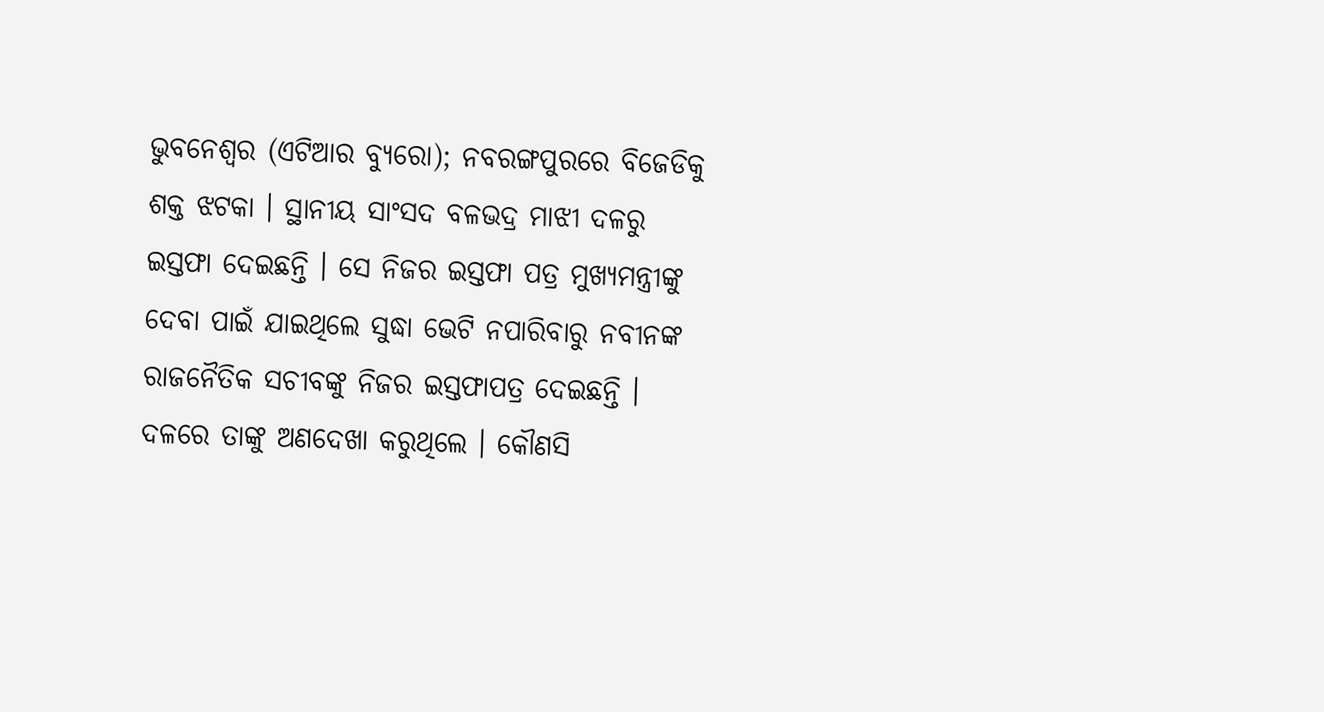ଭୁବନେଶ୍ୱର (ଏଟିଆର ବ୍ୟୁରୋ); ନବରଙ୍ଗପୁରରେ ବିଜେଡିକୁ ଶକ୍ତ ଝଟକା । ସ୍ଥାନୀୟ ସାଂସଦ ବଳଭଦ୍ର ମାଝୀ ଦଳରୁ ଇସ୍ତଫା ଦେଇଛନ୍ତି । ସେ ନିଜର ଇସ୍ତଫା ପତ୍ର ମୁଖ୍ୟମନ୍ତ୍ରୀଙ୍କୁ ଦେବା ପାଇଁ ଯାଇଥିଲେ ସୁଦ୍ଧା ଭେଟି ନପାରିବାରୁ ନବୀନଙ୍କ ରାଜନୈତିକ ସଚୀବଙ୍କୁ ନିଜର ଇସ୍ତଫାପତ୍ର ଦେଇଛନ୍ତି । ଦଳରେ ତାଙ୍କୁ ଅଣଦେଖା କରୁଥିଲେ । କୌଣସି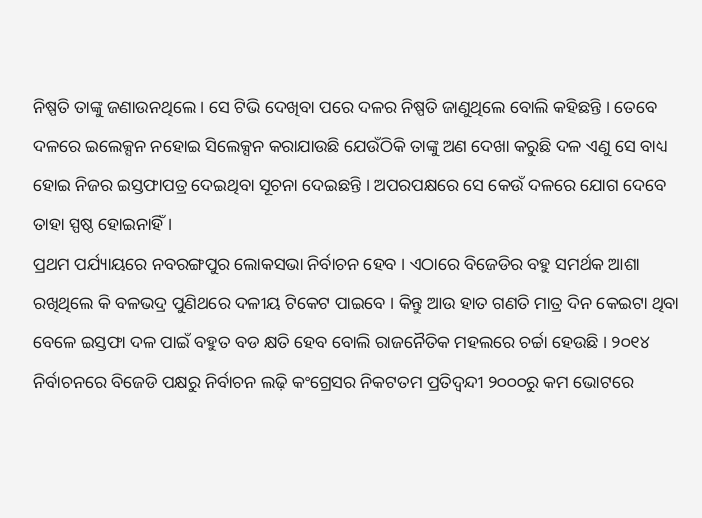ନିଷ୍ପତି ତାଙ୍କୁ ଜଣାଉନଥିଲେ । ସେ ଟିଭି ଦେଖିବା ପରେ ଦଳର ନିଷ୍ପତି ଜାଣୁଥିଲେ ବୋଲି କହିଛନ୍ତି । ତେବେ ଦଳରେ ଇଲେକ୍ସନ ନହୋଇ ସିଲେକ୍ସନ କରାଯାଉଛି ଯେଉଁଠିକି ତାଙ୍କୁ ଅଣ ଦେଖା କରୁଛି ଦଳ ଏଣୁ ସେ ବାଧ୍ୟ ହୋଇ ନିଜର ଇସ୍ତଫାପତ୍ର ଦେଇଥିବା ସୂଚନା ଦେଇଛନ୍ତି । ଅପରପକ୍ଷରେ ସେ କେଉଁ ଦଳରେ ଯୋଗ ଦେବେ ତାହା ସ୍ପଷ୍ଠ ହୋଇନାହିଁ ।
ପ୍ରଥମ ପର୍ଯ୍ୟାୟରେ ନବରଙ୍ଗପୁର ଲୋକସଭା ନିର୍ବାଚନ ହେବ । ଏଠାରେ ବିଜେଡିର ବହୁ ସମର୍ଥକ ଆଶା ରଖିଥିଲେ କି ବଳଭଦ୍ର ପୁଣିଥରେ ଦଳୀୟ ଟିକେଟ ପାଇବେ । କିନ୍ତୁ ଆଉ ହାତ ଗଣତି ମାତ୍ର ଦିନ କେଇଟା ଥିବା ବେଳେ ଇସ୍ତଫା ଦଳ ପାଇଁ ବହୁତ ବଡ କ୍ଷତି ହେବ ବୋଲି ରାଜନୈତିକ ମହଲରେ ଚର୍ଚ୍ଚା ହେଉଛି । ୨୦୧୪ ନିର୍ବାଚନରେ ବିଜେଡି ପକ୍ଷରୁ ନିର୍ବାଚନ ଲଢ଼ି କଂଗ୍ରେସର ନିକଟତମ ପ୍ରତିଦ୍ୱନ୍ଦୀ ୨୦୦୦ରୁ କମ ଭୋଟରେ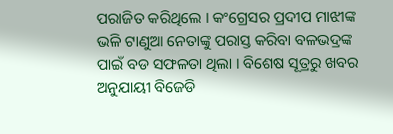ପରାଜିତ କରିଥିଲେ । କଂଗ୍ରେସର ପ୍ରଦୀପ ମାଝୀଙ୍କ ଭଳି ଟାଣୁଆ ନେତାଙ୍କୁ ପରାସ୍ତ କରିବା ବଳଭଦ୍ରଙ୍କ ପାଇଁ ବଡ ସଫଳତା ଥିଲା । ବିଶେଷ ସୂତ୍ରରୁ ଖବର ଅନୁଯାୟୀ ବିଜେଡି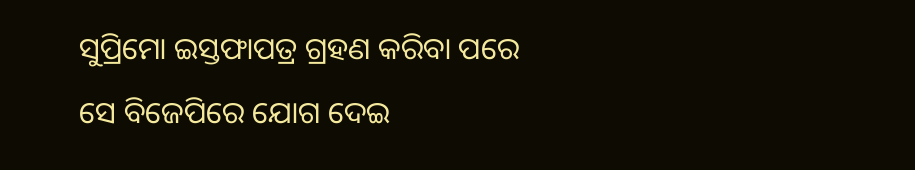ସୁପ୍ରିମୋ ଇସ୍ତଫାପତ୍ର ଗ୍ରହଣ କରିବା ପରେ ସେ ବିଜେପିରେ ଯୋଗ ଦେଇ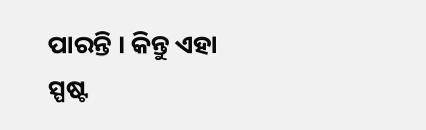ପାରନ୍ତି । କିନ୍ତୁ ଏହା ସ୍ପଷ୍ଟ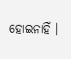ହୋଇନାହିଁ ।